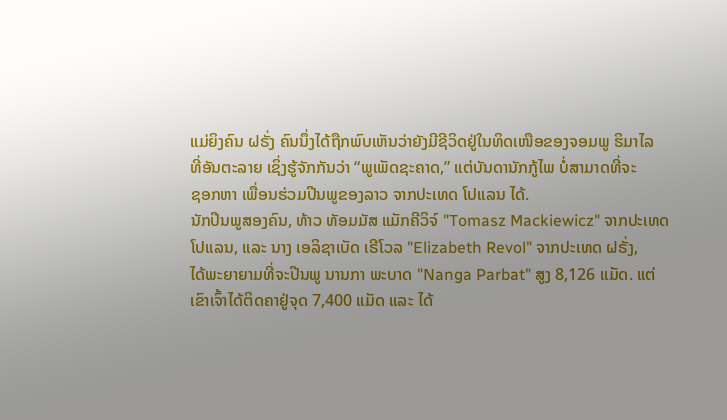ແມ່ຍິງຄົນ ຝຣັ່ງ ຄົນນຶ່ງໄດ້ຖືກພົບເຫັນວ່າຍັງມີຊີວິດຢູ່ໃນທິດເໜືອຂອງຈອມພູ ຮິມາໄລ
ທີ່ອັນຕະລາຍ ເຊິ່ງຮູ້ຈັກກັນວ່າ “ພູເພັດຊະຄາດ,” ແຕ່ບັນດານັກກູ້ໄພ ບໍ່ສາມາດທີ່ຈະ
ຊອກຫາ ເພື່ອນຮ່ວມປີນພູຂອງລາວ ຈາກປະເທດ ໂປແລນ ໄດ້.
ນັກປີນພູສອງຄົນ, ທ້າວ ທັອມມັສ ແມັກຄີວິຈ໌ "Tomasz Mackiewicz" ຈາກປະເທດ
ໂປແລນ, ແລະ ນາງ ເອລິຊາເບັດ ເຣີໂວລ "Elizabeth Revol" ຈາກປະເທດ ຝຣັ່ງ,
ໄດ້ພະຍາຍາມທີ່ຈະປີນພູ ນານກາ ພະບາດ "Nanga Parbat" ສູງ 8,126 ແມັດ. ແຕ່
ເຂົາເຈົ້າໄດ້ຕິດຄາຢູ່ຈຸດ 7,400 ແມັດ ແລະ ໄດ້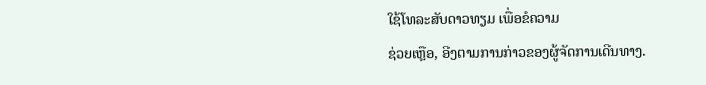ໃຊ້ໂທລະສັບດາວທຽມ ເພື່ອຂໍຄວາມ
ຊ່ວຍເຫຼືອ, ອີງຕາມການກ່າວຂອງຜູ້ຈັດການເດີນທາງ.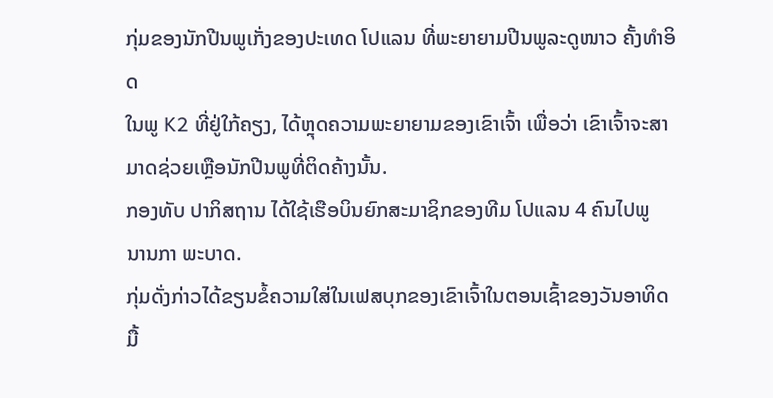ກຸ່ມຂອງນັກປີນພູເກັ່ງຂອງປະເທດ ໂປແລນ ທີ່ພະຍາຍາມປີນພູລະດູໜາວ ຄັ້ງທຳອິດ
ໃນພູ K2 ທີ່ຢູ່ໃກ້ຄຽງ, ໄດ້ຫຼຸດຄວາມພະຍາຍາມຂອງເຂົາເຈົ້າ ເພື່ອວ່າ ເຂົາເຈົ້າຈະສາ
ມາດຊ່ວຍເຫຼືອນັກປີນພູທີ່ຕິດຄ້າງນັ້ນ.
ກອງທັບ ປາກິສຖານ ໄດ້ໃຊ້ເຮືອບິນຍົກສະມາຊິກຂອງທີມ ໂປແລນ 4 ຄົນໄປພູ
ນານກາ ພະບາດ.
ກຸ່ມດັ່ງກ່າວໄດ້ຂຽນຂໍ້ຄວາມໃສ່ໃນເຟສບຸກຂອງເຂົາເຈົ້າໃນຕອນເຊົ້າຂອງວັນອາທິດ
ມື້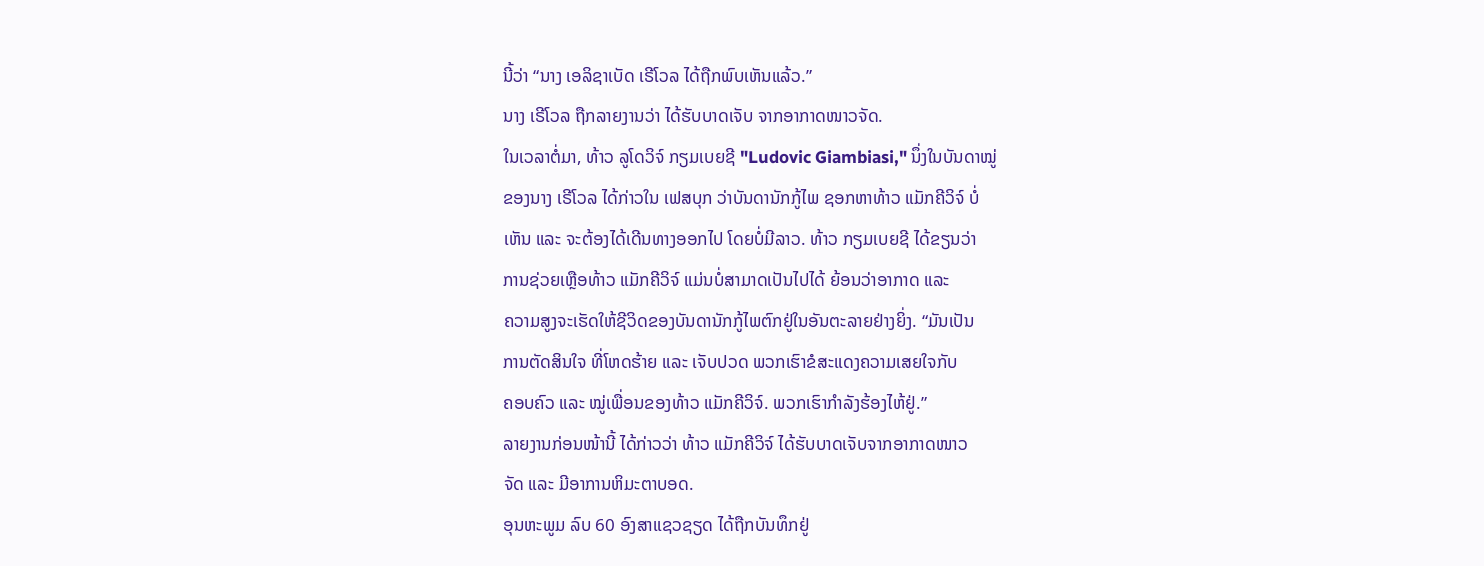ນີ້ວ່າ “ນາງ ເອລິຊາເບັດ ເຣີໂວລ ໄດ້ຖືກພົບເຫັນແລ້ວ.”
ນາງ ເຣີໂວລ ຖືກລາຍງານວ່າ ໄດ້ຮັບບາດເຈັບ ຈາກອາກາດໜາວຈັດ.
ໃນເວລາຕໍ່ມາ, ທ້າວ ລູໂດວິຈ໌ ກຽມເບຍຊີ "Ludovic Giambiasi," ນຶ່ງໃນບັນດາໝູ່
ຂອງນາງ ເຣີໂວລ ໄດ້ກ່າວໃນ ເຟສບຸກ ວ່າບັນດານັກກູ້ໄພ ຊອກຫາທ້າວ ແມັກຄີວິຈ໌ ບໍ່
ເຫັນ ແລະ ຈະຕ້ອງໄດ້ເດີນທາງອອກໄປ ໂດຍບໍ່ມີລາວ. ທ້າວ ກຽມເບຍຊີ ໄດ້ຂຽນວ່າ
ການຊ່ວຍເຫຼືອທ້າວ ແມັກຄີວິຈ໌ ແມ່ນບໍ່ສາມາດເປັນໄປໄດ້ ຍ້ອນວ່າອາກາດ ແລະ
ຄວາມສູງຈະເຮັດໃຫ້ຊີວິດຂອງບັນດານັກກູ້ໄພຕົກຢູ່ໃນອັນຕະລາຍຢ່າງຍິ່ງ. “ມັນເປັນ
ການຕັດສິນໃຈ ທີ່ໂຫດຮ້າຍ ແລະ ເຈັບປວດ ພວກເຮົາຂໍສະແດງຄວາມເສຍໃຈກັບ
ຄອບຄົວ ແລະ ໝູ່ເພື່ອນຂອງທ້າວ ແມັກຄີວິຈ໌. ພວກເຮົາກຳລັງຮ້ອງໄຫ້ຢູ່.”
ລາຍງານກ່ອນໜ້ານີ້ ໄດ້ກ່າວວ່າ ທ້າວ ແມັກຄີວິຈ໌ ໄດ້ຮັບບາດເຈັບຈາກອາກາດໜາວ
ຈັດ ແລະ ມີອາການຫິມະຕາບອດ.
ອຸນຫະພູມ ລົບ 60 ອົງສາແຊວຊຽດ ໄດ້ຖືກບັນທຶກຢູ່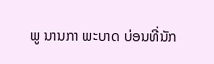ພູ ນານກາ ພະບາດ ບ່ອນທີ່ນັກ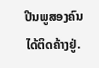ປີນພູສອງຄົນໄດ້ຕິດຄ້າງຢູ່.